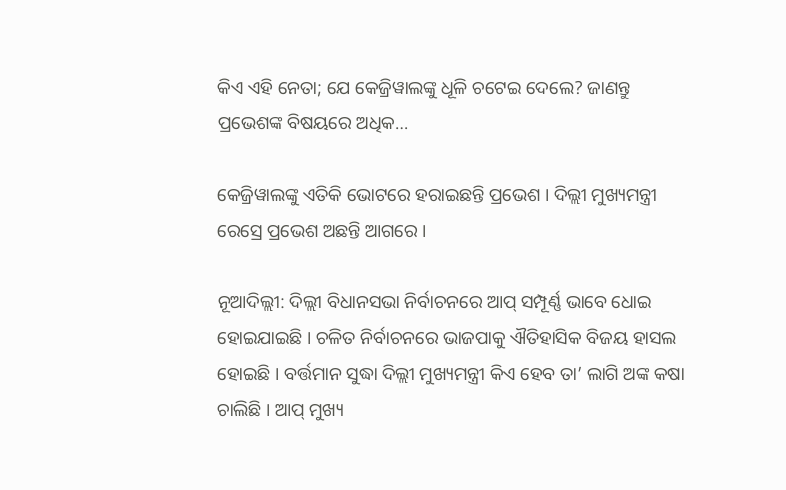କିଏ ଏହି ନେତା; ଯେ କେଜ୍ରିୱାଲଙ୍କୁ ଧୂଳି ଚଟେଇ ଦେଲେ? ଜାଣନ୍ତୁ ପ୍ରଭେଶଙ୍କ ବିଷୟରେ ଅଧିକ…

କେଜ୍ରିୱାଲଙ୍କୁ ଏତିକି ଭୋଟରେ ହରାଇଛନ୍ତି ପ୍ରଭେଶ । ଦିଲ୍ଲୀ ମୁଖ୍ୟମନ୍ତ୍ରୀ ରେସ୍ରେ ପ୍ରଭେଶ ଅଛନ୍ତି ଆଗରେ ।

ନୂଆଦିଲ୍ଲୀ: ଦିଲ୍ଲୀ ବିଧାନସଭା ନିର୍ବାଚନରେ ଆପ୍ ସମ୍ପୂର୍ଣ୍ଣ ଭାବେ ଧୋଇ ହୋଇଯାଇଛି । ଚଳିତ ନିର୍ବାଚନରେ ଭାଜପାକୁ ଐତିହାସିକ ବିଜୟ ହାସଲ ହୋଇଛି । ବର୍ତ୍ତମାନ ସୁଦ୍ଧା ଦିଲ୍ଲୀ ମୁଖ୍ୟମନ୍ତ୍ରୀ କିଏ ହେବ ତା’ ଲାଗି ଅଙ୍କ କଷା ଚାଲିଛି । ଆପ୍ ମୁଖ୍ୟ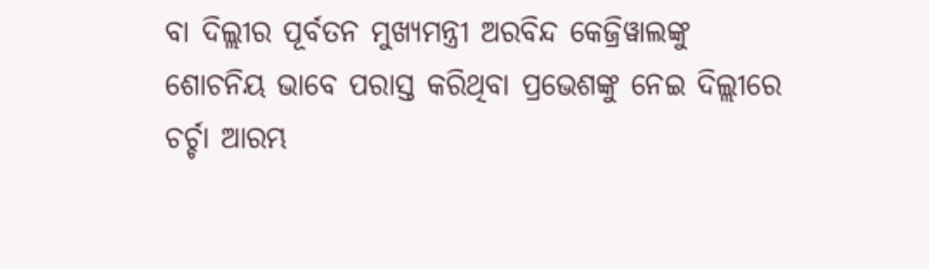ବା ଦିଲ୍ଲୀର ପୂର୍ବତନ ମୁଖ୍ୟମନ୍ତ୍ରୀ ଅରବିନ୍ଦ କେଜ୍ରିୱାଲଙ୍କୁ ଶୋଚନିୟ ଭାବେ ପରାସ୍ତ କରିଥିବା ପ୍ରଭେଶଙ୍କୁ ନେଇ ଦିଲ୍ଲୀରେ ଚର୍ଚ୍ଚା ଆରମ୍ଭ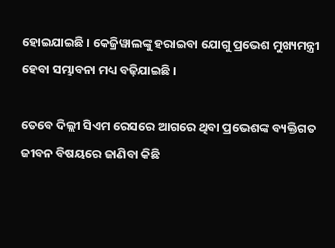ହୋଇଯାଇଛି । କେଜ୍ରିୱାଲଙ୍କୁ ହରାଇବା ଯୋଗୁ ପ୍ରଭେଶ ମୁଖ୍ୟମନ୍ତ୍ରୀ ହେବା ସମ୍ଭାବନା ମଧ୍ୟ ବଢ଼ିଯାଇଛି ।

ତେବେ ଦିଲ୍ଲୀ ସିଏମ ରେସରେ ଆଗରେ ଥିବା ପ୍ରଭେଶଙ୍କ ବ୍ୟକ୍ତିଗତ ଜୀବନ ବିଷୟରେ ଜାଣିବା କିଛି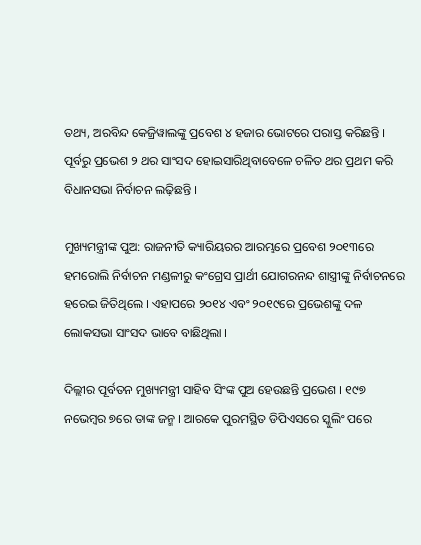ତଥ୍ୟ, ଅରବିନ୍ଦ କେଜ୍ରିୱାଲଙ୍କୁ ପ୍ରବେଶ ୪ ହଜାର ଭୋଟରେ ପରାସ୍ତ କରିଛନ୍ତି । ପୂର୍ବରୁ ପ୍ରଭେଶ ୨ ଥର ସାଂସଦ ହୋଇସାରିଥିବାବେଳେ ଚଳିତ ଥର ପ୍ରଥମ କରି ବିଧାନସଭା ନିର୍ବାଚନ ଲଢ଼ିଛନ୍ତି ।

ମୁଖ୍ୟମନ୍ତ୍ରୀଙ୍କ ପୁଅ: ରାଜନୀତି କ୍ୟାରିୟରର ଆରମ୍ଭରେ ପ୍ରବେଶ ୨୦୧୩ରେ ହମରୋଲି ନିର୍ବାଚନ ମଣ୍ଡଳୀରୁ କଂଗ୍ରେସ ପ୍ରାର୍ଥୀ ଯୋଗରନନ୍ଦ ଶାସ୍ତ୍ରୀଙ୍କୁ ନିର୍ବାଚନରେ ହରେଇ ଜିତିଥିଲେ । ଏହାପରେ ୨୦୧୪ ଏବଂ ୨୦୧୯ରେ ପ୍ରଭେଶଙ୍କୁ ଦଳ ଲୋକସଭା ସାଂସଦ ଭାବେ ବାଛିଥିଲା ।

ଦିଲ୍ଲୀର ପୂର୍ବତନ ମୁଖ୍ୟମନ୍ତ୍ରୀ ସାହିବ ସିଂଙ୍କ ପୁଅ ହେଉଛନ୍ତି ପ୍ରଭେଶ । ୧୯୭ ନଭେମ୍ବର ୭ରେ ତାଙ୍କ ଜନ୍ମ । ଆରକେ ପୁରମସ୍ଥିତ ଡିପିଏସରେ ସ୍କୁଲିଂ ପରେ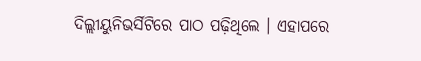ଦିଲ୍ଲୀୟୁନିଭର୍ସିଟିରେ ପାଠ ପଢ଼ିଥିଲେ । ଏହାପରେ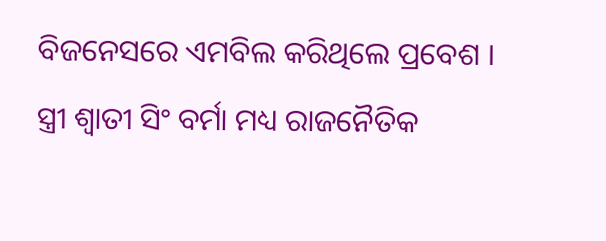ବିଜନେସରେ ଏମବିଲ କରିଥିଲେ ପ୍ରବେଶ ।
ସ୍ତ୍ରୀ ଶ୍ୱାତୀ ସିଂ ବର୍ମା ମଧ୍ୟ ରାଜନୈତିକ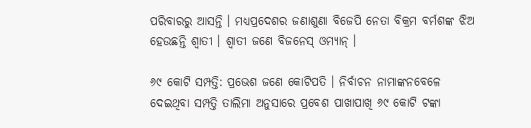ପରିବାରରୁ ଆସନ୍ତି । ମଧ୍ୟପ୍ରଦେଶର ଜଣାଶୁଣା ବିଜେପି ନେତା ବିକ୍ରମ ବର୍ମଶଙ୍କ ଝିଅ ହେଉଛନ୍ତି ଶ୍ୱାତୀ । ଶ୍ୱାତୀ ଜଣେ ବିଜନେସ୍ ଓମ୍ୟାନ୍ ।

୬୯ କୋଟି ସମ୍ପତ୍ତି: ପ୍ରଭେଶ ଜଣେ କୋଟିପତି । ନିର୍ବାଚନ ନାମାଙ୍କନବେଳେ ଦେଇଥିବା ସମ୍ପତ୍ତି ତାଲିମା ଅନୁସାରେ ପ୍ରବେଶ ପାଖାପାଖି ୬୯ କୋଟି ଟଙ୍କା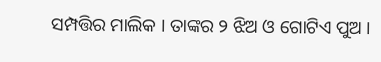ସମ୍ପତ୍ତିର ମାଲିକ । ତାଙ୍କର ୨ ଝିଅ ଓ ଗୋଟିଏ ପୁଅ ।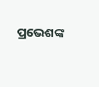ପ୍ରଭେଶଙ୍କ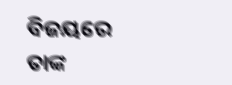ବିଜୟରେ ତାଙ୍କ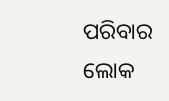ପରିବାର ଲୋକ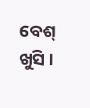ବେଶ୍ ଖୁସି ।